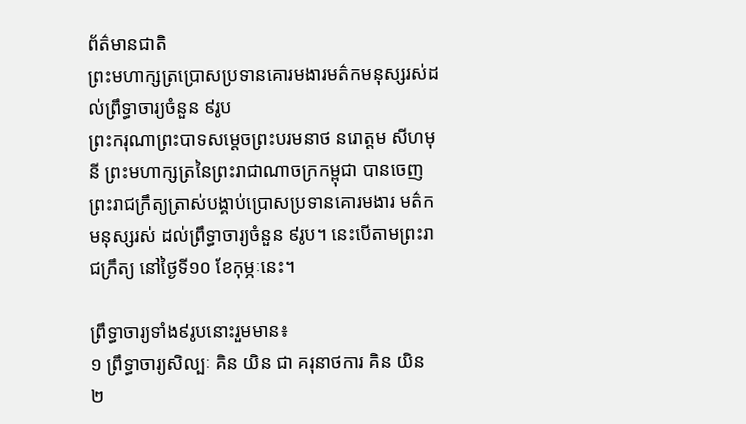ព័ត៌មានជាតិ
ព្រះមហាក្សត្រប្រោសប្រទានគោរមងារមត៌កមនុស្សរស់ដល់ព្រឹទ្ធាចារ្យចំនួន ៩រូប
ព្រះករុណាព្រះបាទសម្ដេចព្រះបរមនាថ នរោត្តម សីហមុនី ព្រះមហាក្សត្រនៃព្រះរាជាណាចក្រកម្ពុជា បានចេញព្រះរាជក្រឹត្យត្រាស់បង្គាប់ប្រោសប្រទានគោរមងារ មត៌កមនុស្សរស់ ដល់ព្រឹទ្ធាចារ្យចំនួន ៩រូប។ នេះបើតាមព្រះរាជក្រឹត្យ នៅថ្ងៃទី១០ ខែកុម្ភៈនេះ។

ព្រឹទ្ធាចារ្យទាំង៩រូបនោះរួមមាន៖
១ ព្រឹទ្ធាចារ្យសិល្បៈ គិន យិន ជា គរុនាថការ គិន យិន
២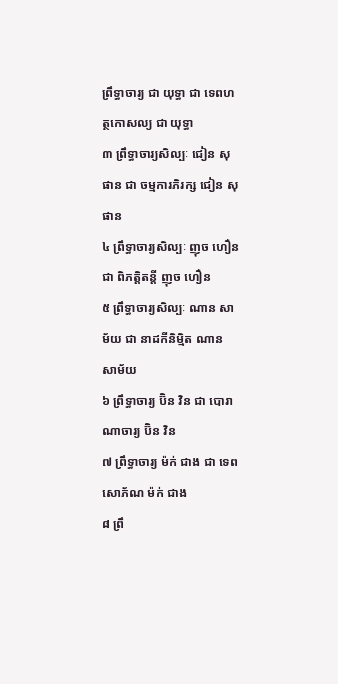ព្រឹទ្ធាចារ្យ ជា យុទ្ធា ជា ទេពហត្ថកោសល្យ ជា យុទ្ធា
៣ ព្រឹទ្ធាចារ្យសិល្បៈ ជៀន សុផាន ជា ចម្មការភិរក្ស ជៀន សុផាន
៤ ព្រឹទ្ធាចារ្យសិល្បៈ ញុច ហឿន ជា ពិភត្តិតន្តី ញុច ហឿន
៥ ព្រឹទ្ធាចារ្យសិល្បៈ ណាន សាម័យ ជា នាដកីនិម្មិត ណាន សាម័យ
៦ ព្រឹទ្ធាចារ្យ ប៊ិន វិន ជា បោរាណាចារ្យ ប៊ិន វិន
៧ ព្រឹទ្ធាចារ្យ ម៉ក់ ជាង ជា ទេពសោភ័ណ ម៉ក់ ជាង
៨ ព្រឹ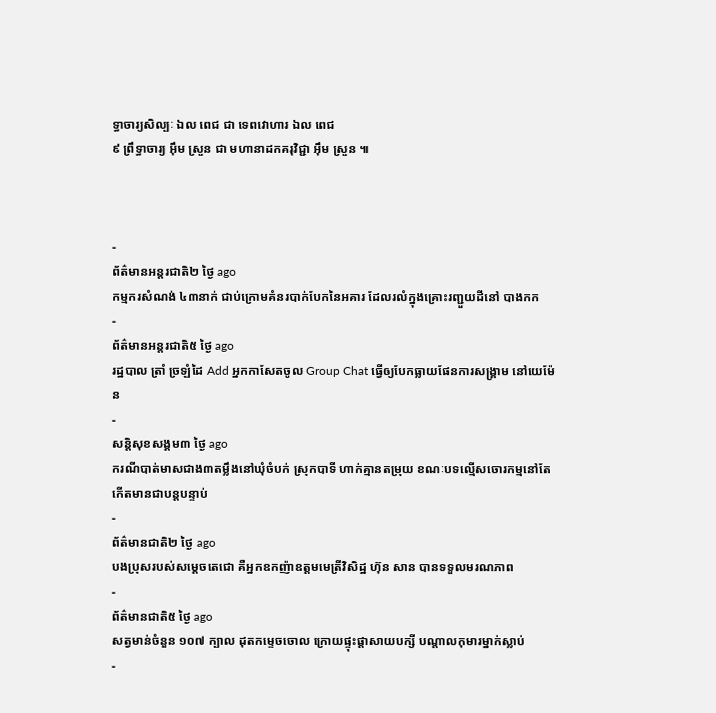ទ្ធាចារ្យសិល្បៈ ឯល ពេជ ជា ទេពវោហារ ឯល ពេជ
៩ ព្រឹទ្ធាចារ្យ អ៊ឹម ស្រួន ជា មហានាដកគរុវិជ្ជា អ៊ឹម ស្រួន ៕



-
ព័ត៌មានអន្ដរជាតិ២ ថ្ងៃ ago
កម្មករសំណង់ ៤៣នាក់ ជាប់ក្រោមគំនរបាក់បែកនៃអគារ ដែលរលំក្នុងគ្រោះរញ្ជួយដីនៅ បាងកក
-
ព័ត៌មានអន្ដរជាតិ៥ ថ្ងៃ ago
រដ្ឋបាល ត្រាំ ច្រឡំដៃ Add អ្នកកាសែតចូល Group Chat ធ្វើឲ្យបែកធ្លាយផែនការសង្គ្រាម នៅយេម៉ែន
-
សន្តិសុខសង្គម៣ ថ្ងៃ ago
ករណីបាត់មាសជាង៣តម្លឹងនៅឃុំចំបក់ ស្រុកបាទី ហាក់គ្មានតម្រុយ ខណៈបទល្មើសចោរកម្មនៅតែកើតមានជាបន្តបន្ទាប់
-
ព័ត៌មានជាតិ២ ថ្ងៃ ago
បងប្រុសរបស់សម្ដេចតេជោ គឺអ្នកឧកញ៉ាឧត្តមមេត្រីវិសិដ្ឋ ហ៊ុន សាន បានទទួលមរណភាព
-
ព័ត៌មានជាតិ៥ ថ្ងៃ ago
សត្វមាន់ចំនួន ១០៧ ក្បាល ដុតកម្ទេចចោល ក្រោយផ្ទុះផ្ដាសាយបក្សី បណ្តាលកុមារម្នាក់ស្លាប់
-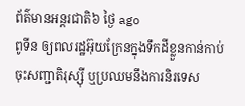ព័ត៌មានអន្ដរជាតិ៦ ថ្ងៃ ago
ពូទីន ឲ្យពលរដ្ឋអ៊ុយក្រែនក្នុងទឹកដីខ្លួនកាន់កាប់ ចុះសញ្ជាតិរុស្ស៊ី ឬប្រឈមនឹងការនិរទេស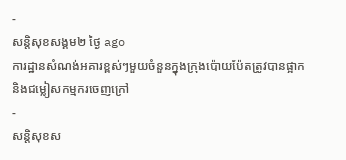-
សន្តិសុខសង្គម២ ថ្ងៃ ago
ការដ្ឋានសំណង់អគារខ្ពស់ៗមួយចំនួនក្នុងក្រុងប៉ោយប៉ែតត្រូវបានផ្អាក និងជម្លៀសកម្មករចេញក្រៅ
-
សន្តិសុខស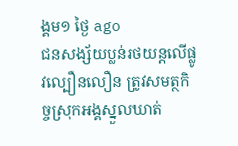ង្គម១ ថ្ងៃ ago
ជនសង្ស័យប្លន់រថយន្តលើផ្លូវល្បឿនលឿន ត្រូវសមត្ថកិច្ចស្រុកអង្គស្នួលឃាត់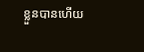ខ្លួនបានហើយ